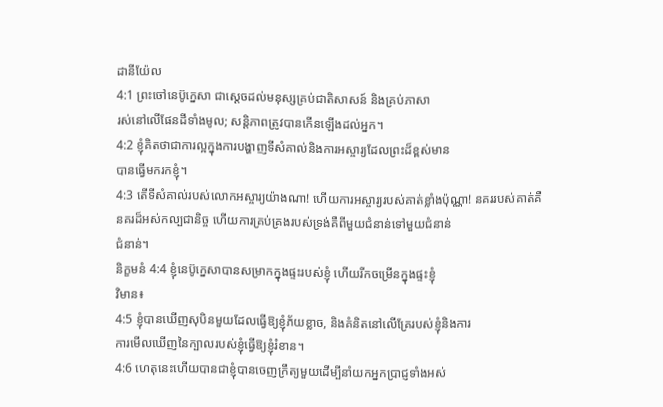ដានីយ៉ែល
4:1 ព្រះចៅនេប៊ូក្នេសា ជាស្ដេចដល់មនុស្សគ្រប់ជាតិសាសន៍ និងគ្រប់ភាសា
រស់នៅលើផែនដីទាំងមូល; សន្តិភាពត្រូវបានកើនឡើងដល់អ្នក។
4:2 ខ្ញុំគិតថាជាការល្អក្នុងការបង្ហាញទីសំគាល់និងការអស្ចារ្យដែលព្រះដ៏ខ្ពស់មាន
បានធ្វើមករកខ្ញុំ។
4:3 តើទីសំគាល់របស់លោកអស្ចារ្យយ៉ាងណា! ហើយការអស្ចារ្យរបស់គាត់ខ្លាំងប៉ុណ្ណា! នគររបស់គាត់គឺ
នគរដ៏អស់កល្បជានិច្ច ហើយការគ្រប់គ្រងរបស់ទ្រង់គឺពីមួយជំនាន់ទៅមួយជំនាន់
ជំនាន់។
និក្ខមនំ 4:4 ខ្ញុំនេប៊ូក្នេសាបានសម្រាកក្នុងផ្ទះរបស់ខ្ញុំ ហើយរីកចម្រើនក្នុងផ្ទះខ្ញុំ
វិមាន៖
4:5 ខ្ញុំបានឃើញសុបិនមួយដែលធ្វើឱ្យខ្ញុំភ័យខ្លាច, និងគំនិតនៅលើគ្រែរបស់ខ្ញុំនិងការ
ការមើលឃើញនៃក្បាលរបស់ខ្ញុំធ្វើឱ្យខ្ញុំរំខាន។
4:6 ហេតុនេះហើយបានជាខ្ញុំបានចេញក្រឹត្យមួយដើម្បីនាំយកអ្នកប្រាជ្ញទាំងអស់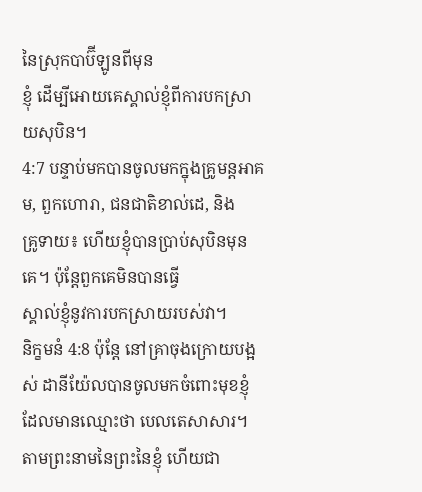នៃស្រុកបាប៊ីឡូនពីមុន
ខ្ញុំ ដើម្បីអោយគេស្គាល់ខ្ញុំពីការបកស្រាយសុបិន។
4:7 បន្ទាប់មកបានចូលមកក្នុងគ្រូមន្តអាគម, ពួកហោរា, ជនជាតិខាល់ដេ, និង
គ្រូទាយ៖ ហើយខ្ញុំបានប្រាប់សុបិនមុនគេ។ ប៉ុន្តែពួកគេមិនបានធ្វើ
ស្គាល់ខ្ញុំនូវការបកស្រាយរបស់វា។
និក្ខមនំ 4:8 ប៉ុន្តែ នៅគ្រាចុងក្រោយបង្អស់ ដានីយ៉ែលបានចូលមកចំពោះមុខខ្ញុំ ដែលមានឈ្មោះថា បេលតេសាសារ។
តាមព្រះនាមនៃព្រះនៃខ្ញុំ ហើយជា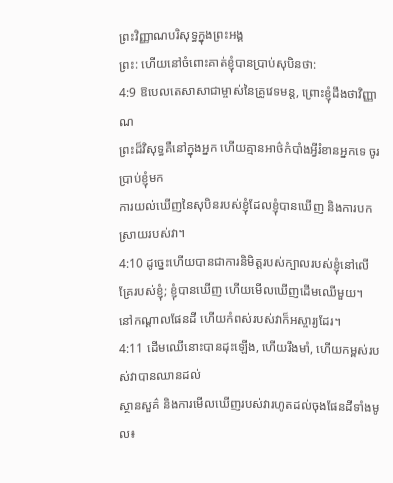ព្រះវិញ្ញាណបរិសុទ្ធក្នុងព្រះអង្គ
ព្រះ: ហើយនៅចំពោះគាត់ខ្ញុំបានប្រាប់សុបិនថា:
4:9 ឱបេលតេសាសាជាម្ចាស់នៃគ្រូវេទមន្ត, ព្រោះខ្ញុំដឹងថាវិញ្ញាណ
ព្រះដ៏វិសុទ្ធគឺនៅក្នុងអ្នក ហើយគ្មានអាថ៌កំបាំងអ្វីរំខានអ្នកទេ ចូរប្រាប់ខ្ញុំមក
ការយល់ឃើញនៃសុបិនរបស់ខ្ញុំដែលខ្ញុំបានឃើញ និងការបកស្រាយរបស់វា។
4:10 ដូច្នេះហើយបានជាការនិមិត្តរបស់ក្បាលរបស់ខ្ញុំនៅលើគ្រែរបស់ខ្ញុំ; ខ្ញុំបានឃើញ ហើយមើលឃើញដើមឈើមួយ។
នៅកណ្តាលផែនដី ហើយកំពស់របស់វាក៏អស្ចារ្យដែរ។
4:11 ដើមឈើនោះបានដុះឡើង, ហើយរឹងមាំ, ហើយកម្ពស់របស់វាបានឈានដល់
ស្ថានសួគ៌ និងការមើលឃើញរបស់វារហូតដល់ចុងផែនដីទាំងមូល៖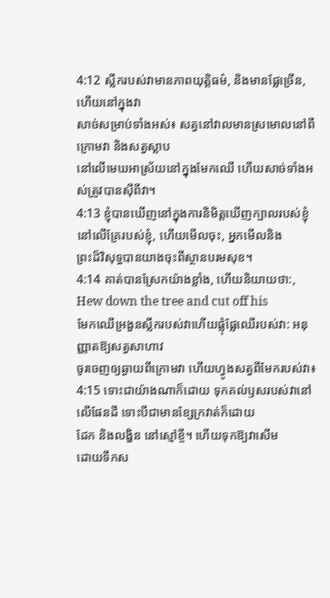4:12 ស្លឹករបស់វាមានភាពយុត្តិធម៌, និងមានផ្លែច្រើន, ហើយនៅក្នុងវា
សាច់សម្រាប់ទាំងអស់៖ សត្វនៅវាលមានស្រមោលនៅពីក្រោមវា និងសត្វស្លាប
នៅលើមេឃអាស្រ័យនៅក្នុងមែកឈើ ហើយសាច់ទាំងអស់ត្រូវបានស៊ីពីវា។
4:13 ខ្ញុំបានឃើញនៅក្នុងការនិមិត្តឃើញក្បាលរបស់ខ្ញុំនៅលើគ្រែរបស់ខ្ញុំ, ហើយមើលចុះ, អ្នកមើលនិង
ព្រះដ៏វិសុទ្ធបានយាងចុះពីស្ថានបរមសុខ។
4:14 គាត់បានស្រែកយ៉ាងខ្លាំង, ហើយនិយាយថា:, Hew down the tree and cut off his
មែកឈើអ្រងួនស្លឹករបស់វាហើយផ្លុំផ្លែឈើរបស់វា: អនុញ្ញាតឱ្យសត្វសាហាវ
ចូរចេញឲ្យឆ្ងាយពីក្រោមវា ហើយហ្វូងសត្វពីមែករបស់វា៖
4:15 ទោះជាយ៉ាងណាក៏ដោយ ទុកគល់ឫសរបស់វានៅលើផែនដី ទោះបីជាមានខ្សែក្រវាត់ក៏ដោយ
ដែក និងលង្ហិន នៅស្មៅខ្ចី។ ហើយទុកឱ្យវាសើម
ដោយទឹកស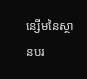ន្សើមនៃស្ថានបរ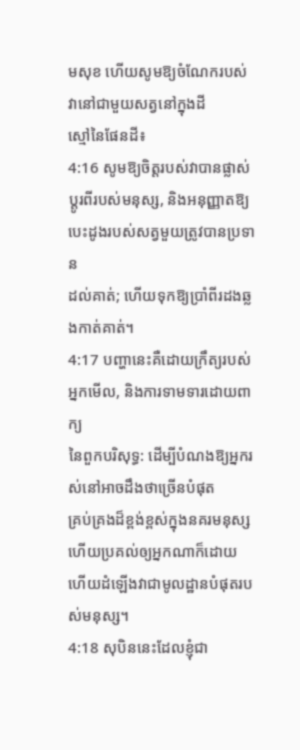មសុខ ហើយសូមឱ្យចំណែករបស់វានៅជាមួយសត្វនៅក្នុងដី
ស្មៅនៃផែនដី៖
4:16 សូមឱ្យចិត្តរបស់វាបានផ្លាស់ប្តូរពីរបស់មនុស្ស, និងអនុញ្ញាតឱ្យបេះដូងរបស់សត្វមួយត្រូវបានប្រទាន
ដល់គាត់; ហើយទុកឱ្យប្រាំពីរដងឆ្លងកាត់គាត់។
4:17 បញ្ហានេះគឺដោយក្រឹត្យរបស់អ្នកមើល, និងការទាមទារដោយពាក្យ
នៃពួកបរិសុទ្ធ: ដើម្បីបំណងឱ្យអ្នករស់នៅអាចដឹងថាច្រើនបំផុត
គ្រប់គ្រងដ៏ខ្ពង់ខ្ពស់ក្នុងនគរមនុស្ស ហើយប្រគល់ឲ្យអ្នកណាក៏ដោយ
ហើយដំឡើងវាជាមូលដ្ឋានបំផុតរបស់មនុស្ស។
4:18 សុបិននេះដែលខ្ញុំជា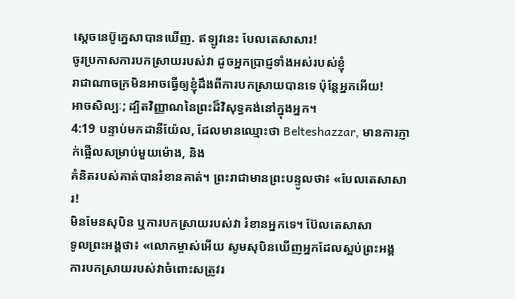ស្ដេចនេប៊ូក្នេសាបានឃើញ. ឥឡូវនេះ បែលតេសាសារ!
ចូរប្រកាសការបកស្រាយរបស់វា ដូចអ្នកប្រាជ្ញទាំងអស់របស់ខ្ញុំ
រាជាណាចក្រមិនអាចធ្វើឲ្យខ្ញុំដឹងពីការបកស្រាយបានទេ ប៉ុន្តែអ្នកអើយ!
អាចសិល្បៈ; ដ្បិតវិញ្ញាណនៃព្រះដ៏វិសុទ្ធគង់នៅក្នុងអ្នក។
4:19 បន្ទាប់មកដានីយ៉ែល, ដែលមានឈ្មោះថា Belteshazzar, មានការភ្ញាក់ផ្អើលសម្រាប់មួយម៉ោង, និង
គំនិតរបស់គាត់បានរំខានគាត់។ ព្រះរាជាមានព្រះបន្ទូលថា៖ «បែលតេសាសារ!
មិនមែនសុបិន ឬការបកស្រាយរបស់វា រំខានអ្នកទេ។ ប៊ែលតេសាសា
ទូលព្រះអង្គថា៖ «លោកម្ចាស់អើយ សូមសុបិនឃើញអ្នកដែលស្អប់ព្រះអង្គ
ការបកស្រាយរបស់វាចំពោះសត្រូវរ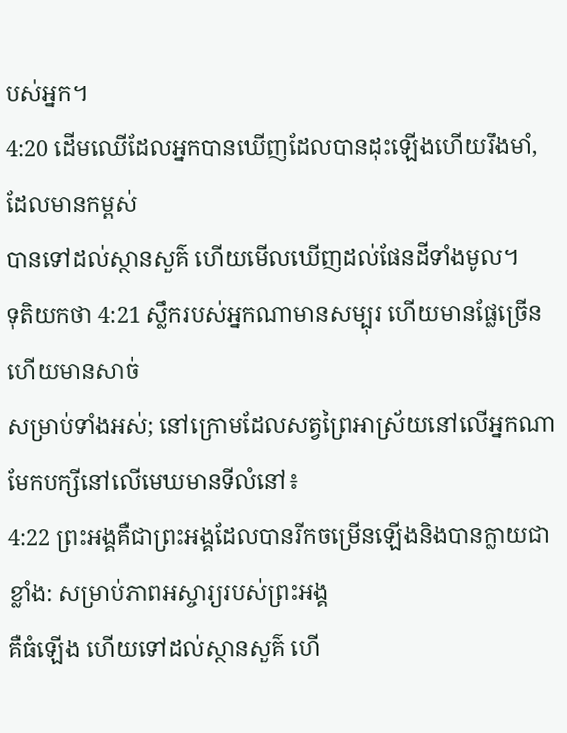បស់អ្នក។
4:20 ដើមឈើដែលអ្នកបានឃើញដែលបានដុះឡើងហើយរឹងមាំ, ដែលមានកម្ពស់
បានទៅដល់ស្ថានសួគ៌ ហើយមើលឃើញដល់ផែនដីទាំងមូល។
ទុតិយកថា 4:21 ស្លឹករបស់អ្នកណាមានសម្បុរ ហើយមានផ្លែច្រើន ហើយមានសាច់
សម្រាប់ទាំងអស់; នៅក្រោមដែលសត្វព្រៃអាស្រ័យនៅលើអ្នកណា
មែកបក្សីនៅលើមេឃមានទីលំនៅ៖
4:22 ព្រះអង្គគឺជាព្រះអង្គដែលបានរីកចម្រើនឡើងនិងបានក្លាយជាខ្លាំង: សម្រាប់ភាពអស្ចារ្យរបស់ព្រះអង្គ
គឺធំឡើង ហើយទៅដល់ស្ថានសួគ៌ ហើ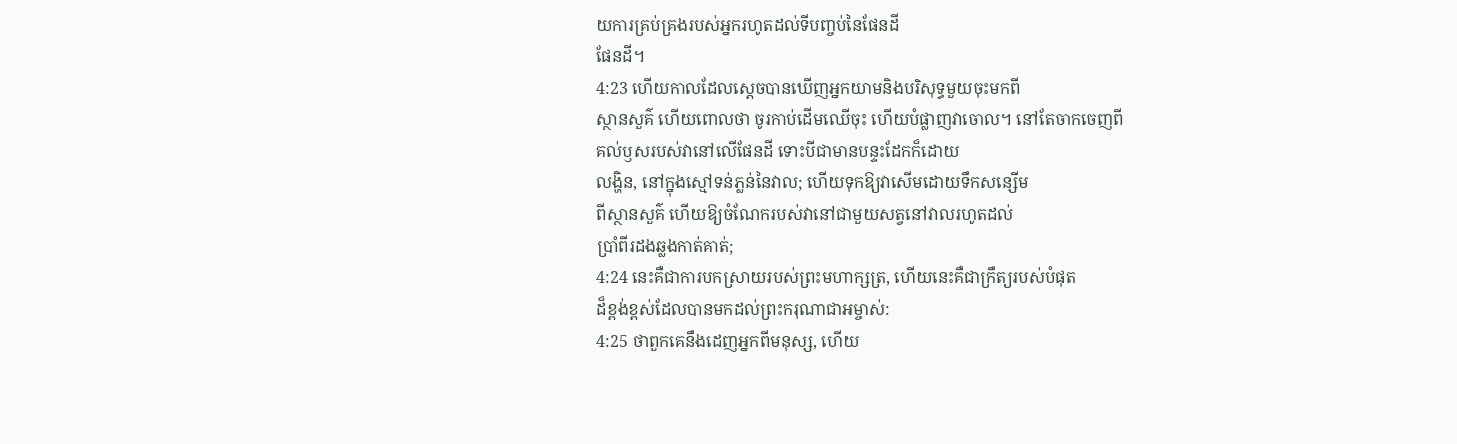យការគ្រប់គ្រងរបស់អ្នករហូតដល់ទីបញ្ចប់នៃផែនដី
ផែនដី។
4:23 ហើយកាលដែលស្តេចបានឃើញអ្នកយាមនិងបរិសុទ្ធមួយចុះមកពី
ស្ថានសួគ៌ ហើយពោលថា ចូរកាប់ដើមឈើចុះ ហើយបំផ្លាញវាចោល។ នៅតែចាកចេញពី
គល់ឫសរបស់វានៅលើផែនដី ទោះបីជាមានបន្ទះដែកក៏ដោយ
លង្ហិន, នៅក្នុងស្មៅទន់ភ្លន់នៃវាល; ហើយទុកឱ្យវាសើមដោយទឹកសន្សើម
ពីស្ថានសួគ៌ ហើយឱ្យចំណែករបស់វានៅជាមួយសត្វនៅវាលរហូតដល់
ប្រាំពីរដងឆ្លងកាត់គាត់;
4:24 នេះគឺជាការបកស្រាយរបស់ព្រះមហាក្សត្រ, ហើយនេះគឺជាក្រឹត្យរបស់បំផុត
ដ៏ខ្ពង់ខ្ពស់ដែលបានមកដល់ព្រះករុណាជាអម្ចាស់:
4:25 ថាពួកគេនឹងដេញអ្នកពីមនុស្ស, ហើយ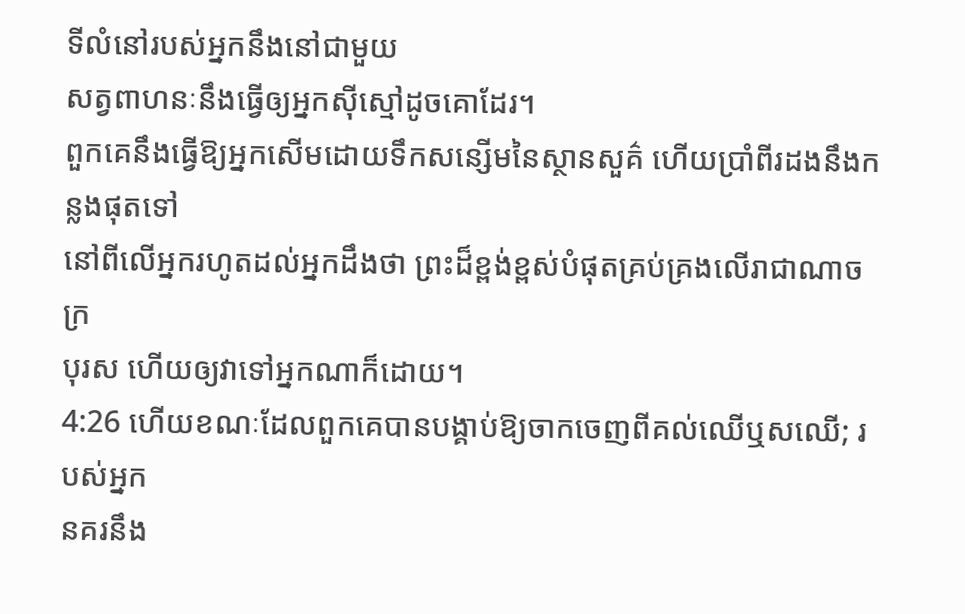ទីលំនៅរបស់អ្នកនឹងនៅជាមួយ
សត្វពាហនៈនឹងធ្វើឲ្យអ្នកស៊ីស្មៅដូចគោដែរ។
ពួកគេនឹងធ្វើឱ្យអ្នកសើមដោយទឹកសន្សើមនៃស្ថានសួគ៌ ហើយប្រាំពីរដងនឹងកន្លងផុតទៅ
នៅពីលើអ្នករហូតដល់អ្នកដឹងថា ព្រះដ៏ខ្ពង់ខ្ពស់បំផុតគ្រប់គ្រងលើរាជាណាចក្រ
បុរស ហើយឲ្យវាទៅអ្នកណាក៏ដោយ។
4:26 ហើយខណៈដែលពួកគេបានបង្គាប់ឱ្យចាកចេញពីគល់ឈើឬសឈើ; របស់អ្នក
នគរនឹង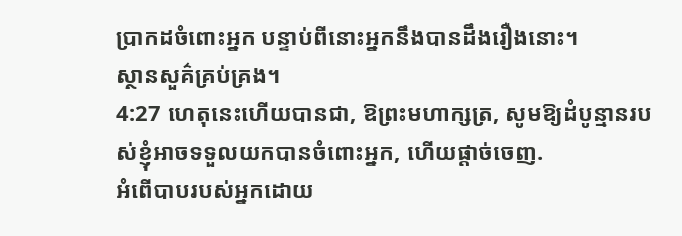ប្រាកដចំពោះអ្នក បន្ទាប់ពីនោះអ្នកនឹងបានដឹងរឿងនោះ។
ស្ថានសួគ៌គ្រប់គ្រង។
4:27 ហេតុនេះហើយបានជា, ឱព្រះមហាក្សត្រ, សូមឱ្យដំបូន្មានរបស់ខ្ញុំអាចទទួលយកបានចំពោះអ្នក, ហើយផ្តាច់ចេញ.
អំពើបាបរបស់អ្នកដោយ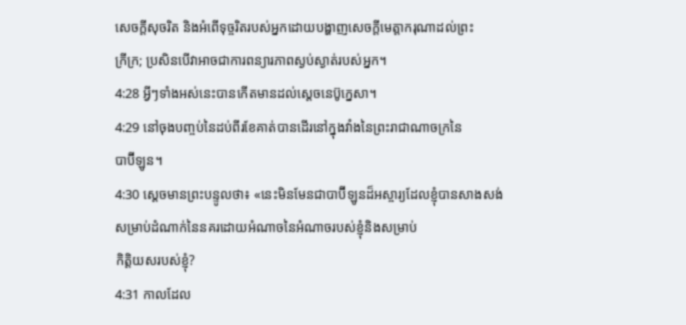សេចក្តីសុចរិត និងអំពើទុច្ចរិតរបស់អ្នកដោយបង្ហាញសេចក្តីមេត្តាករុណាដល់ព្រះ
ក្រីក្រ; ប្រសិនបើវាអាចជាការពន្យារភាពស្ងប់ស្ងាត់របស់អ្នក។
4:28 អ្វីៗទាំងអស់នេះបានកើតមានដល់ស្តេចនេប៊ូក្នេសា។
4:29 នៅចុងបញ្ចប់នៃដប់ពីរខែគាត់បានដើរនៅក្នុងវាំងនៃព្រះរាជាណាចក្រនៃ
បាប៊ីឡូន។
4:30 ស្ដេចមានព្រះបន្ទូលថា៖ «នេះមិនមែនជាបាប៊ីឡូនដ៏អស្ចារ្យដែលខ្ញុំបានសាងសង់
សម្រាប់ដំណាក់នៃនគរដោយអំណាចនៃអំណាចរបស់ខ្ញុំនិងសម្រាប់
កិត្តិយសរបស់ខ្ញុំ?
4:31 កាលដែល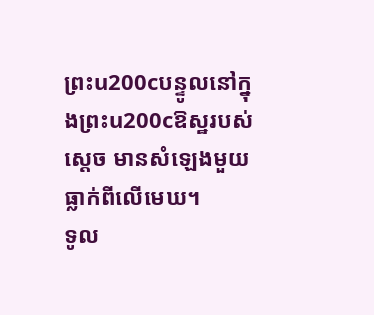ព្រះu200cបន្ទូលនៅក្នុងព្រះu200cឱស្ឋរបស់ស្ដេច មានសំឡេងមួយធ្លាក់ពីលើមេឃ។
ទូល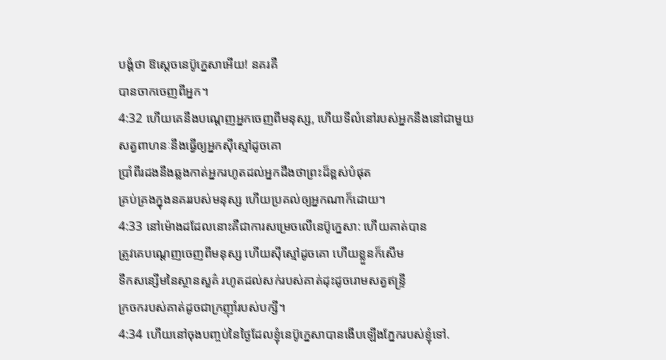បង្គំថា ឱស្តេចនេប៊ូក្នេសាអើយ! នគរគឺ
បានចាកចេញពីអ្នក។
4:32 ហើយគេនឹងបណ្តេញអ្នកចេញពីមនុស្ស, ហើយទីលំនៅរបស់អ្នកនឹងនៅជាមួយ
សត្វពាហនៈនឹងធ្វើឲ្យអ្នកស៊ីស្មៅដូចគោ
ប្រាំពីរដងនឹងឆ្លងកាត់អ្នករហូតដល់អ្នកដឹងថាព្រះដ៏ខ្ពស់បំផុត
គ្រប់គ្រងក្នុងនគររបស់មនុស្ស ហើយប្រគល់ឲ្យអ្នកណាក៏ដោយ។
4:33 នៅម៉ោងដដែលនោះគឺជាការសម្រេចលើនេប៊ូក្នេសា: ហើយគាត់បាន
ត្រូវគេបណ្ដេញចេញពីមនុស្ស ហើយស៊ីស្មៅដូចគោ ហើយខ្លួនក៏សើម
ទឹកសន្សើមនៃស្ថានសួគ៌ រហូតដល់សក់របស់គាត់ដុះដូចរោមសត្វឥន្ទ្រី
ក្រចករបស់គាត់ដូចជាក្រញ៉ាំរបស់បក្សី។
4:34 ហើយនៅចុងបញ្ចប់នៃថ្ងៃដែលខ្ញុំនេប៊ូក្នេសាបានងើបឡើងភ្នែករបស់ខ្ញុំទៅ.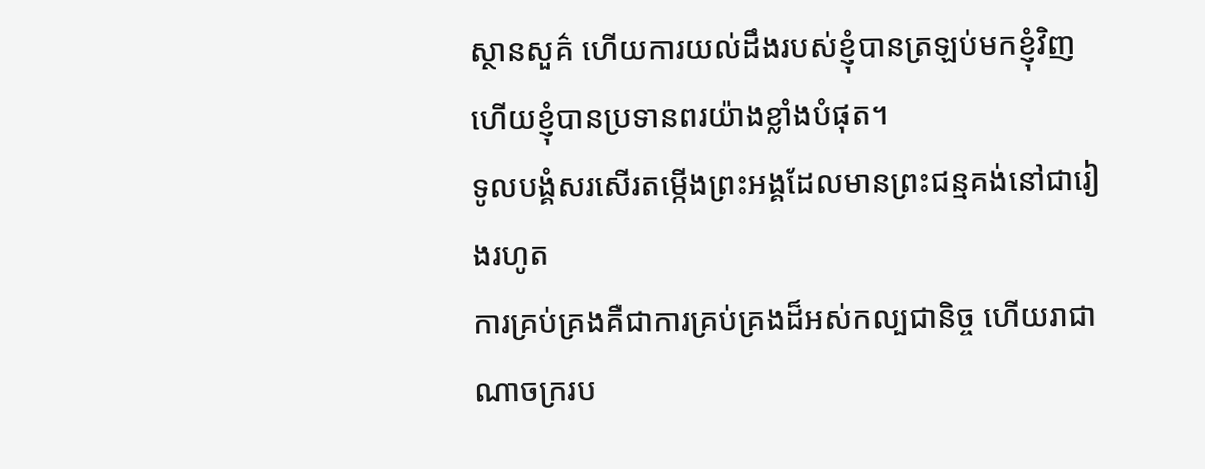ស្ថានសួគ៌ ហើយការយល់ដឹងរបស់ខ្ញុំបានត្រឡប់មកខ្ញុំវិញ ហើយខ្ញុំបានប្រទានពរយ៉ាងខ្លាំងបំផុត។
ទូលបង្គំសរសើរតម្កើងព្រះអង្គដែលមានព្រះជន្មគង់នៅជារៀងរហូត
ការគ្រប់គ្រងគឺជាការគ្រប់គ្រងដ៏អស់កល្បជានិច្ច ហើយរាជាណាចក្ររប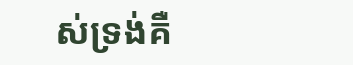ស់ទ្រង់គឺ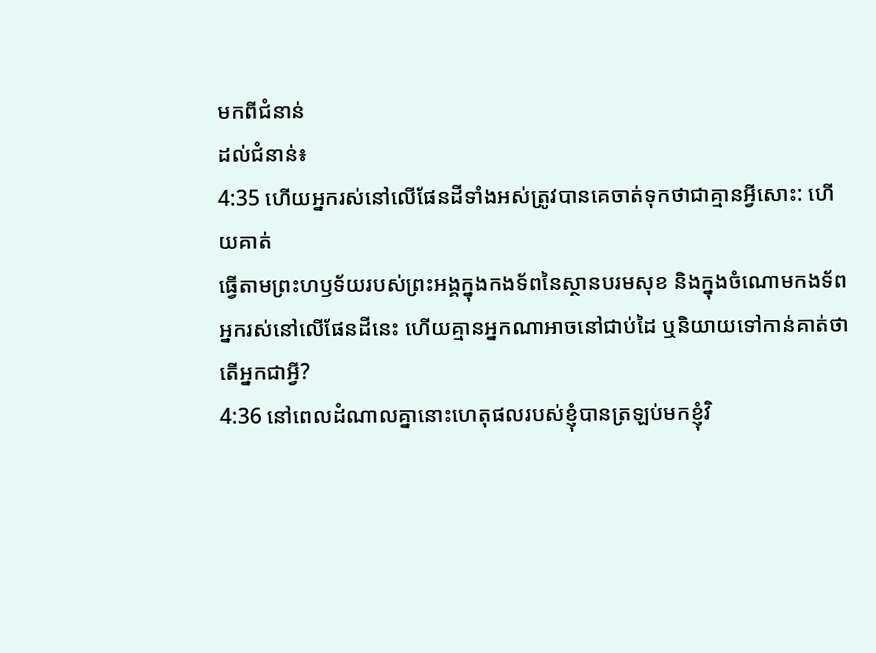មកពីជំនាន់
ដល់ជំនាន់៖
4:35 ហើយអ្នករស់នៅលើផែនដីទាំងអស់ត្រូវបានគេចាត់ទុកថាជាគ្មានអ្វីសោះ: ហើយគាត់
ធ្វើតាមព្រះហឫទ័យរបស់ព្រះអង្គក្នុងកងទ័ពនៃស្ថានបរមសុខ និងក្នុងចំណោមកងទ័ព
អ្នករស់នៅលើផែនដីនេះ ហើយគ្មានអ្នកណាអាចនៅជាប់ដៃ ឬនិយាយទៅកាន់គាត់ថា
តើអ្នកជាអ្វី?
4:36 នៅពេលដំណាលគ្នានោះហេតុផលរបស់ខ្ញុំបានត្រឡប់មកខ្ញុំវិ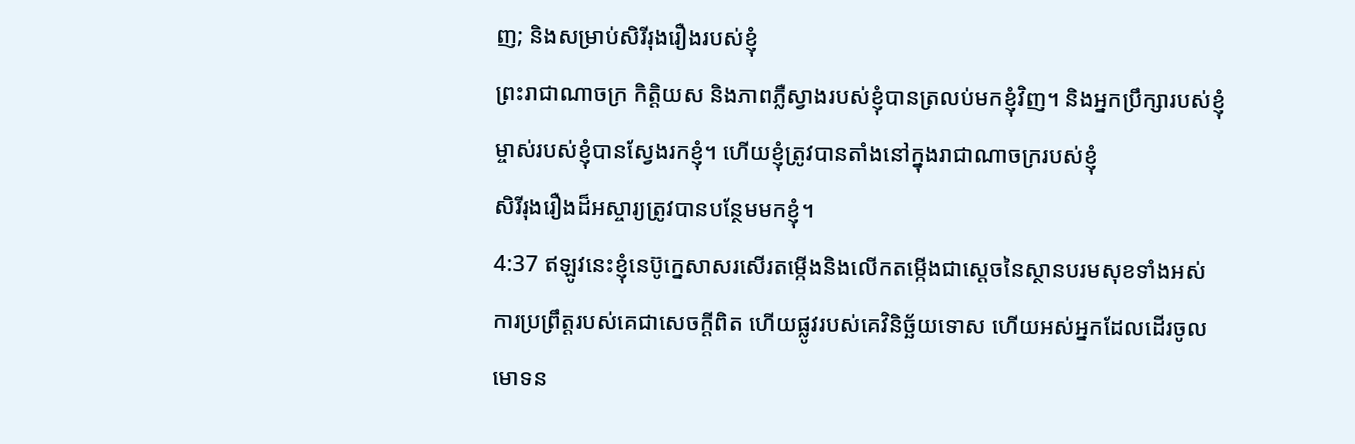ញ; និងសម្រាប់សិរីរុងរឿងរបស់ខ្ញុំ
ព្រះរាជាណាចក្រ កិត្តិយស និងភាពភ្លឺស្វាងរបស់ខ្ញុំបានត្រលប់មកខ្ញុំវិញ។ និងអ្នកប្រឹក្សារបស់ខ្ញុំ
ម្ចាស់របស់ខ្ញុំបានស្វែងរកខ្ញុំ។ ហើយខ្ញុំត្រូវបានតាំងនៅក្នុងរាជាណាចក្ររបស់ខ្ញុំ
សិរីរុងរឿងដ៏អស្ចារ្យត្រូវបានបន្ថែមមកខ្ញុំ។
4:37 ឥឡូវនេះខ្ញុំនេប៊ូក្នេសាសរសើរតម្កើងនិងលើកតម្កើងជាស្ដេចនៃស្ថានបរមសុខទាំងអស់
ការប្រព្រឹត្តរបស់គេជាសេចក្ដីពិត ហើយផ្លូវរបស់គេវិនិច្ឆ័យទោស ហើយអស់អ្នកដែលដើរចូល
មោទន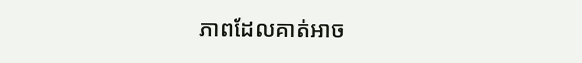ភាពដែលគាត់អាច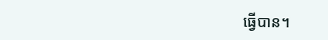ធ្វើបាន។